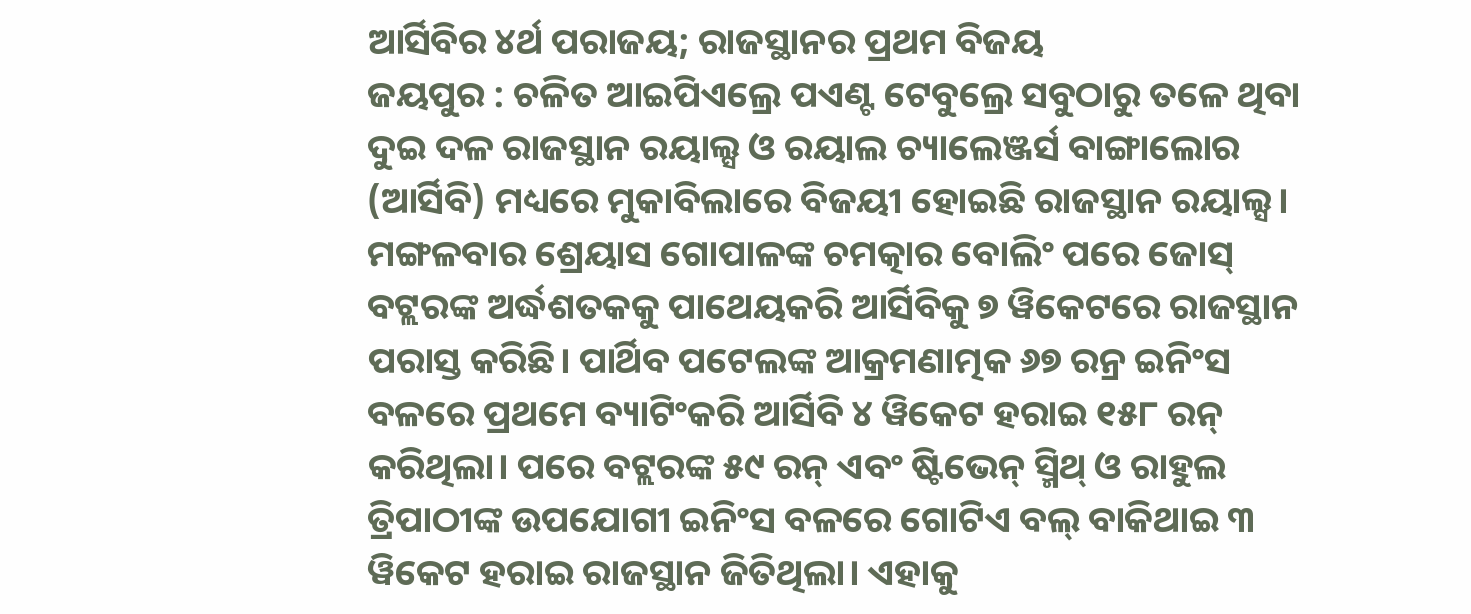ଆର୍ସିବିର ୪ର୍ଥ ପରାଜୟ; ରାଜସ୍ଥାନର ପ୍ରଥମ ବିଜୟ
ଜୟପୁର : ଚଳିତ ଆଇପିଏଲ୍ରେ ପଏଣ୍ଟ ଟେବୁଲ୍ରେ ସବୁଠାରୁ ତଳେ ଥିବା ଦୁଇ ଦଳ ରାଜସ୍ଥାନ ରୟାଲ୍ସ ଓ ରୟାଲ ଚ୍ୟାଲେଞ୍ଜର୍ସ ବାଙ୍ଗାଲୋର (ଆର୍ସିବି) ମଧ୍ୟରେ ମୁକାବିଲାରେ ବିଜୟୀ ହୋଇଛି ରାଜସ୍ଥାନ ରୟାଲ୍ସ। ମଙ୍ଗଳବାର ଶ୍ରେୟାସ ଗୋପାଳଙ୍କ ଚମତ୍କାର ବୋଲିଂ ପରେ ଜୋସ୍ ବଟ୍ଲରଙ୍କ ଅର୍ଦ୍ଧଶତକକୁ ପାଥେୟକରି ଆର୍ସିବିକୁ ୭ ୱିକେଟରେ ରାଜସ୍ଥାନ ପରାସ୍ତ କରିଛି। ପାର୍ଥିବ ପଟେଲଙ୍କ ଆକ୍ରମଣାତ୍ମକ ୬୭ ରନ୍ର ଇନିଂସ ବଳରେ ପ୍ରଥମେ ବ୍ୟାଟିଂକରି ଆର୍ସିବି ୪ ୱିକେଟ ହରାଇ ୧୫୮ ରନ୍ କରିଥିଲା। ପରେ ବଟ୍ଲରଙ୍କ ୫୯ ରନ୍ ଏବଂ ଷ୍ଟିଭେନ୍ ସ୍ମିଥ୍ ଓ ରାହୁଲ ତ୍ରିପାଠୀଙ୍କ ଉପଯୋଗୀ ଇନିଂସ ବଳରେ ଗୋଟିଏ ବଲ୍ ବାକିଥାଇ ୩ ୱିକେଟ ହରାଇ ରାଜସ୍ଥାନ ଜିତିଥିଲା। ଏହାକୁ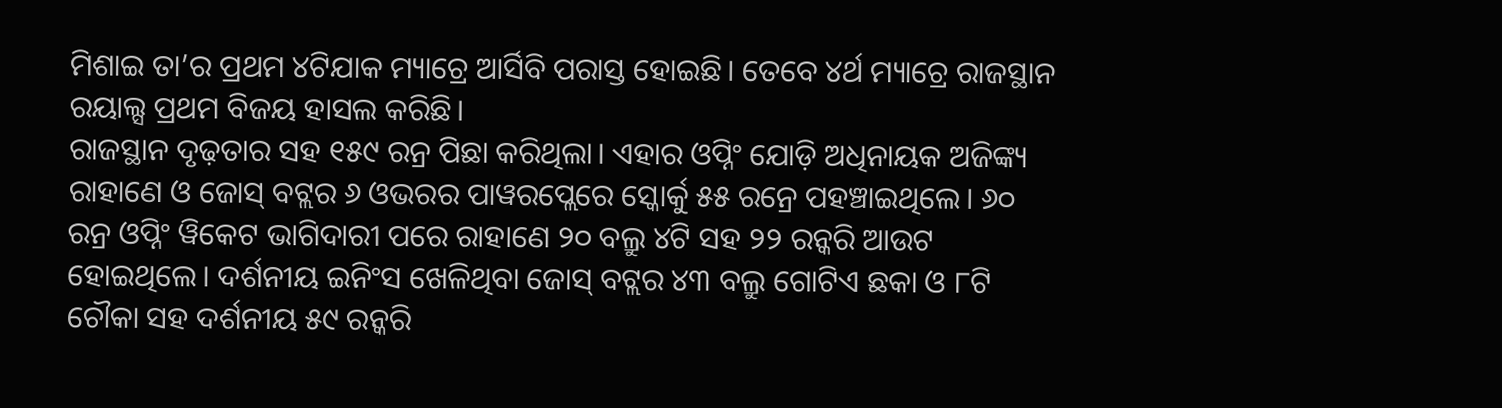ମିଶାଇ ତା’ର ପ୍ରଥମ ୪ଟିଯାକ ମ୍ୟାଚ୍ରେ ଆର୍ସିବି ପରାସ୍ତ ହୋଇଛି। ତେବେ ୪ର୍ଥ ମ୍ୟାଚ୍ରେ ରାଜସ୍ଥାନ ରୟାଲ୍ସ ପ୍ରଥମ ବିଜୟ ହାସଲ କରିଛି।
ରାଜସ୍ଥାନ ଦୃଢ଼ତାର ସହ ୧୫୯ ରନ୍ର ପିଛା କରିଥିଲା। ଏହାର ଓପ୍ନିଂ ଯୋଡ଼ି ଅଧିନାୟକ ଅଜିଙ୍କ୍ୟ ରାହାଣେ ଓ ଜୋସ୍ ବଟ୍ଲର ୬ ଓଭରର ପାୱରପ୍ଲେରେ ସ୍କୋର୍କୁ ୫୫ ରନ୍ରେ ପହଞ୍ଚାଇଥିଲେ। ୬୦ ରନ୍ର ଓପ୍ନିଂ ୱିକେଟ ଭାଗିଦାରୀ ପରେ ରାହାଣେ ୨୦ ବଲ୍ରୁ ୪ଟି ସହ ୨୨ ରନ୍କରି ଆଉଟ ହୋଇଥିଲେ। ଦର୍ଶନୀୟ ଇନିଂସ ଖେଳିଥିବା ଜୋସ୍ ବଟ୍ଲର ୪୩ ବଲ୍ରୁ ଗୋଟିଏ ଛକା ଓ ୮ଟି ଚୌକା ସହ ଦର୍ଶନୀୟ ୫୯ ରନ୍କରି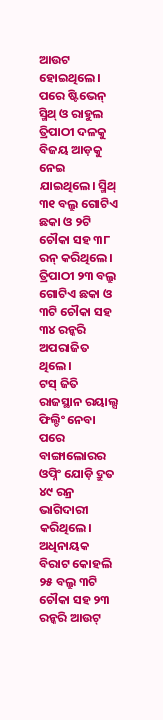ଆଉଟ ହୋଇଥିଲେ। ପରେ ଷ୍ଟିଭେନ୍ ସ୍ମିଥ୍ ଓ ରାହୁଲ ତ୍ରିପାଠୀ ଦଳକୁ ବିଜୟ ଆଡ଼କୁ ନେଇ ଯାଇଥିଲେ। ସ୍ମିଥ୍ ୩୧ ବଲ୍ରୁ ଗୋଟିଏ ଛକା ଓ ୨ଟି ଚୌକା ସହ ୩୮ ରନ୍ କରିଥିଲେ। ତ୍ରିପାଠୀ ୨୩ ବଲ୍ରୁ ଗୋଟିଏ ଛକା ଓ ୩ଟି ଚୌକା ସହ ୩୪ ରନ୍କରି ଅପରାଜିତ ଥିଲେ।
ଟସ୍ ଜିତି ରାଜସ୍ଥାନ ରୟାଲ୍ସ ଫିଲ୍ଡିଂ ନେବା ପରେ ବାଙ୍ଗାଲୋରର ଓପ୍ନିଂ ଯୋଡ଼ି ଦ୍ରୁତ ୪୯ ରନ୍ର ଭାଗିଦାରୀ କରିଥିଲେ। ଅଧିନାୟକ ବିରାଟ କୋହଲି ୨୫ ବଲ୍ରୁ ୩ଟି ଚୌକା ସହ ୨୩ ରନ୍କରି ଆଉଟ୍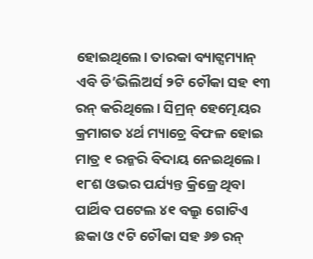ହୋଇଥିଲେ। ତାରକା ବ୍ୟାଟ୍ସମ୍ୟାନ୍ ଏବି ଡି’ଭିଲିଅର୍ସ ୨ଟି ଚୌକା ସହ ୧୩ ରନ୍ କରିଥିଲେ। ସିମ୍ରନ୍ ହେତ୍ମେୟର କ୍ରମାଗତ ୪ର୍ଥ ମ୍ୟାଚ୍ରେ ବିଫଳ ହୋଇ ମାତ୍ର ୧ ରନ୍କରି ବିଦାୟ ନେଇଥିଲେ। ୧୮ଶ ଓଭର ପର୍ଯ୍ୟନ୍ତ କ୍ରିଜ୍ରେ ଥିବା ପାର୍ଥିବ ପଟେଲ ୪୧ ବଲ୍ରୁ ଗୋଟିଏ ଛକା ଓ ୯ଟି ଚୌକା ସହ ୬୭ ରନ୍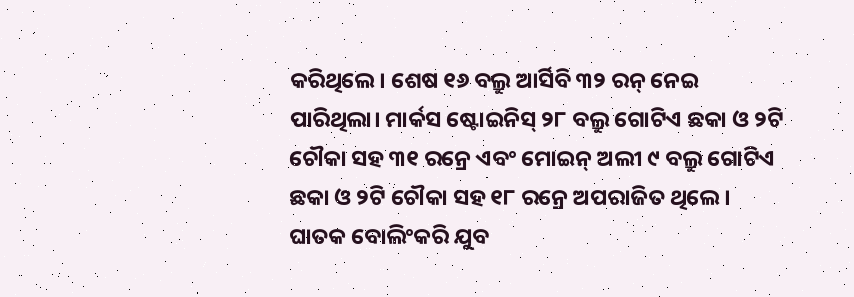କରିଥିଲେ। ଶେଷ ୧୬ ବଲ୍ରୁ ଆର୍ସିବି ୩୨ ରନ୍ ନେଇ ପାରିଥିଲା। ମାର୍କସ ଷ୍ଟୋଇନିସ୍ ୨୮ ବଲ୍ରୁ ଗୋଟିଏ ଛକା ଓ ୨ଟି ଚୌକା ସହ ୩୧ ରନ୍ରେ ଏବଂ ମୋଇନ୍ ଅଲୀ ୯ ବଲ୍ରୁ ଗୋଟିଏ ଛକା ଓ ୨ଟି ଚୌକା ସହ ୧୮ ରନ୍ରେ ଅପରାଜିତ ଥିଲେ। ଘାତକ ବୋଲିଂକରି ଯୁବ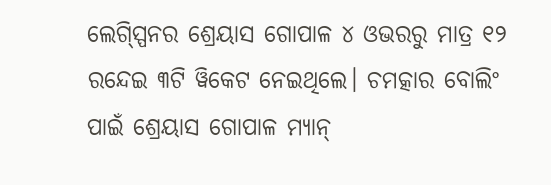ଲେଗ୍ସ୍ପିନର ଶ୍ରେୟାସ ଗୋପାଳ ୪ ଓଭରରୁ ମାତ୍ର ୧୨ ରନ୍ଦେଇ ୩ଟି ୱିକେଟ ନେଇଥିଲେ। ଚମତ୍କାର ବୋଲିଂ ପାଇଁ ଶ୍ରେୟାସ ଗୋପାଳ ମ୍ୟାନ୍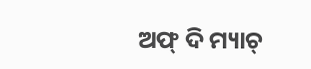ଅଫ୍ ଦି ମ୍ୟାଚ୍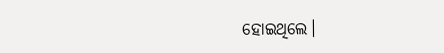ହୋଇଥିଲେ।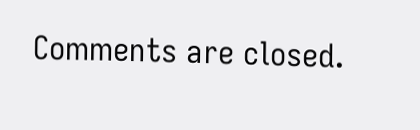Comments are closed.